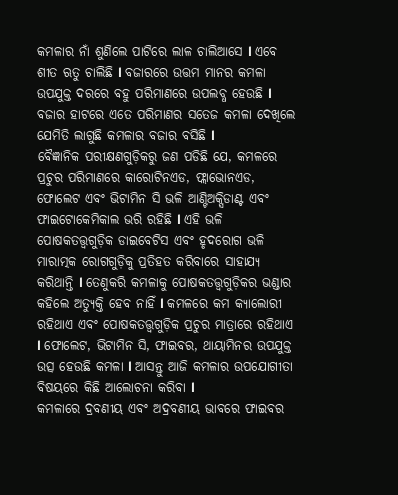କମଳାର ନାଁ ଶୁଣିଲେ ପାଟିରେ ଲାଳ ଚାଲିଆସେ l ଏବେ ଶୀତ ଋତୁ ଚାଲିଛି l ବଜାରରେ ଉତ୍ତମ ମାନର କମଳା ଉପଯୁକ୍ତ ଦରରେ ବହୁ ପରିମାଣରେ ଉପଲବ୍ଧ ହେଉଛି l ବଜାର ହାଟରେ ଏତେ ପରିମାଣର ସତେଜ କମଳା ଦେଖିଲେ ଯେମିତି ଲାଗୁଛି କମଳାର ବଜାର ବସିଛି l
ବୈଜ୍ଞାନିକ ପରୀକ୍ଷଣଗୁଡ଼ିକରୁ ଜଣ ପଡିଛି ଯେ, କମଳରେ ପ୍ରଚୁର ପରିମାଣରେ କାରୋଟିନଏଡ, ଫ୍ଲାଭୋନଏଡ, ଫୋଲେଟ ଏବଂ ଭିଟାମିନ ସି ଭଳି ଆଣ୍ଟିଅକ୍ସିଡାଣ୍ଟ ଏବଂ ଫାଇଟୋକେମିକାଲ ଭରି ରହିଛି l ଏହି ଭଳି ପୋଷକତତ୍ତ୍ୱଗୁଡ଼ିକ ଡାଇବେଟିସ ଏବଂ ହୃଦରୋଗ ଭଳି ମାରାତ୍ମକ ରୋଗଗୁଡ଼ିକୁ ପ୍ରତିହତ କରିବାରେ ସାହାଯ୍ୟ କରିଥାନ୍ତି l ତେଣୁକରି କମଳାକୁ ପୋଷକତତ୍ତ୍ୱଗୁଡ଼ିକର ଭଣ୍ଡାର କହିଲେ ଅତ୍ୟୁକ୍ତି ହେବ ନାହିଁ l କମଳରେ କମ କ୍ୟାଲୋରୀ ରହିଥାଏ ଏବଂ ପୋଷକତତ୍ତ୍ୱଗୁଡ଼ିକ ପ୍ରଚୁର ମାତ୍ରାରେ ରହିଥାଏ l ଫୋଲେଟ, ଭିଟାମିନ ସି, ଫାଇବର, ଥାୟାମିନର ଉପଯୁକ୍ତ ଉତ୍ସ ହେଉଛି କମଳା l ଆସନ୍ତୁ ଆଜି କମଳାର ଉପଯୋଗୀତା ବିଷୟରେ କିଛି ଆଲୋଚନା କରିବା l
କମଳାରେ ଦ୍ରବଣୀୟ ଏବଂ ଅଦ୍ରବଣୀୟ ଭାବରେ ଫାଇବର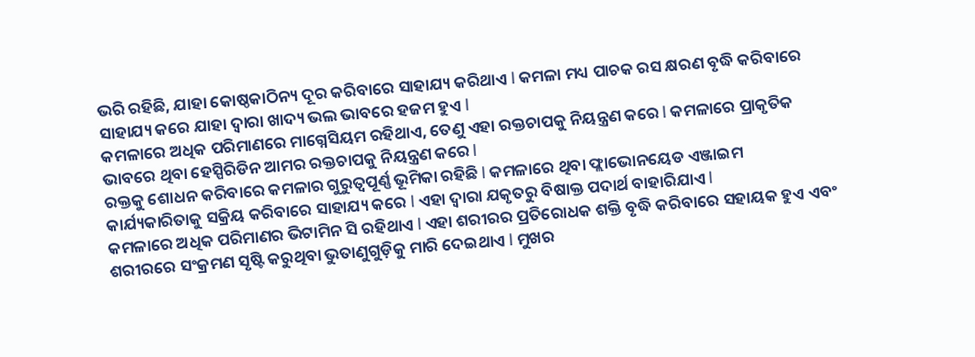ଭରି ରହିଛି, ଯାହା କୋଷ୍ଠକାଠିନ୍ୟ ଦୂର କରିବାରେ ସାହାଯ୍ୟ କରିଥାଏ l କମଳା ମଧ୍ୟ ପାଚକ ରସ କ୍ଷରଣ ବୃଦ୍ଧି କରିବାରେ ସାହାଯ୍ୟ କରେ ଯାହା ଦ୍ୱାରା ଖାଦ୍ୟ ଭଲ ଭାବରେ ହଜମ ହୁଏ l
କମଳାରେ ଅଧିକ ପରିମାଣରେ ମାଗ୍ନେସିୟମ ରହିଥାଏ, ତେଣୁ ଏହା ରକ୍ତଚାପକୁ ନିୟନ୍ତ୍ରଣ କରେ l କମଳାରେ ପ୍ରାକୃତିକ ଭାବରେ ଥିବା ହେସ୍ପିରିଡିନ ଆମର ରକ୍ତଚାପକୁ ନିୟନ୍ତ୍ରଣ କରେ l
ରକ୍ତକୁ ଶୋଧନ କରିବାରେ କମଳାର ଗୁରୁତ୍ୱପୂର୍ଣ୍ଣ ଭୂମିକା ରହିଛି l କମଳାରେ ଥିବା ଫ୍ଲାଭୋନୟେଡ ଏଞ୍ଜାଇମ କାର୍ଯ୍ୟକାରିତାକୁ ସକ୍ରିୟ କରିବାରେ ସାହାଯ୍ୟ କରେ l ଏହା ଦ୍ୱାରା ଯକୃତରୁ ବିଷାକ୍ତ ପଦାର୍ଥ ବାହାରିଯାଏ l
କମଳାରେ ଅଧିକ ପରିମାଣର ଭିଟାମିନ ସି ରହିଥାଏ l ଏହା ଶରୀରର ପ୍ରତିରୋଧକ ଶକ୍ତି ବୃଦ୍ଧି କରିବାରେ ସହାୟକ ହୁଏ ଏବଂ ଶରୀରରେ ସଂକ୍ରମଣ ସୃଷ୍ଟି କରୁଥିବା ଭୁତାଣୁଗୁଡ଼ିକୁ ମାରି ଦେଇଥାଏ l ମୁଖର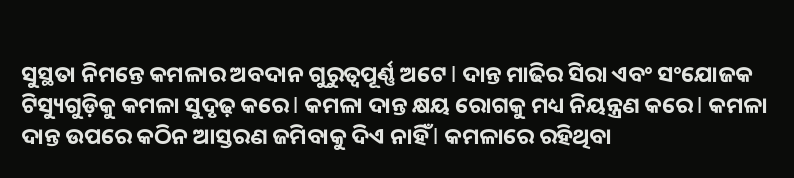ସୁସ୍ଥତା ନିମନ୍ତେ କମଳାର ଅବଦାନ ଗୁରୁତ୍ୱପୂର୍ଣ୍ଣ ଅଟେ l ଦାନ୍ତ ମାଢିର ସିରା ଏବଂ ସଂଯୋଜକ ଟିସ୍ୟୁଗୁଡ଼ିକୁ କମଳା ସୁଦୃଢ଼ କରେ l କମଳା ଦାନ୍ତ କ୍ଷୟ ରୋଗକୁ ମଧ୍ୟ ନିୟନ୍ତ୍ରଣ କରେ l କମଳା ଦାନ୍ତ ଉପରେ କଠିନ ଆସ୍ତରଣ ଜମିବାକୁ ଦିଏ ନାହିଁ l କମଳାରେ ରହିଥିବା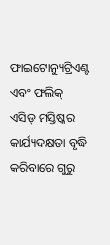ଫାଇଟୋନ୍ୟୁଟ୍ରିଏଣ୍ଟ ଏବଂ ଫଲିକ୍ ଏସିଡ୍ ମସ୍ତିଷ୍କର କାର୍ଯ୍ୟଦକ୍ଷତା ବୃଦ୍ଧି କରିବାରେ ଗୁରୁ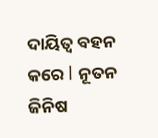ଦାୟିତ୍ୱ ବହନ କରେ l ନୂତନ ଜିନିଷ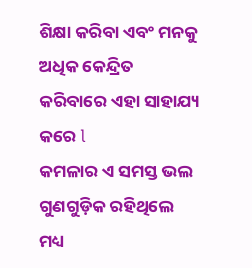ଶିକ୍ଷା କରିବା ଏବଂ ମନକୁ ଅଧିକ କେନ୍ଦ୍ରିତ କରିବାରେ ଏହା ସାହାଯ୍ୟ କରେ l
କମଳାର ଏ ସମସ୍ତ ଭଲ ଗୁଣଗୁଡ଼ିକ ରହିଥିଲେ ମଧ୍ୟ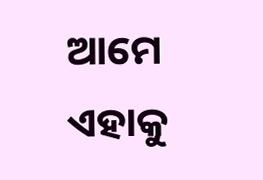ଆମେ ଏହାକୁ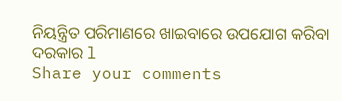ନିୟନ୍ତ୍ରିତ ପରିମାଣରେ ଖାଇବାରେ ଉପଯୋଗ କରିବା ଦରକାର l
Share your comments